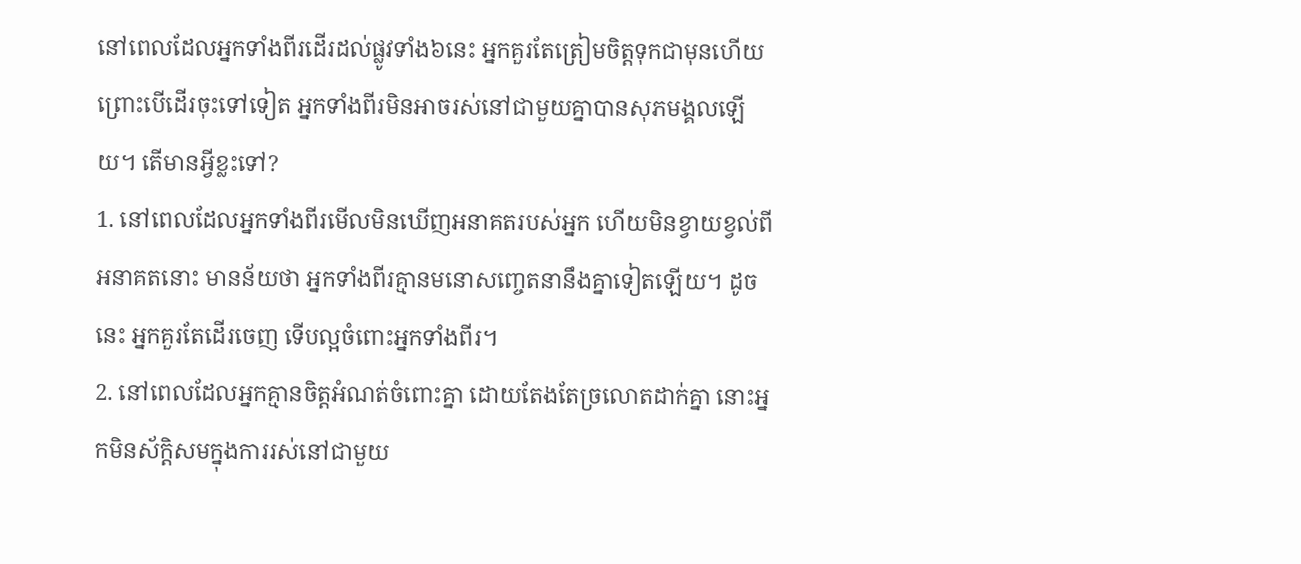នៅពេលដែលអ្នកទាំងពីរដើរដល់ផ្លូវទាំង៦នេះ អ្នកគួរតែត្រៀមចិត្តទុកជាមុនហើយ ព្រោះបើដើរចុះទៅទៀត អ្នកទាំងពីរមិនអាចរស់នៅជាមួយគ្នាបានសុភមង្គលឡើយ។ តើមានអ្វីខ្លះទៅ?
1. នៅពេលដែលអ្នកទាំងពីរមើលមិនឃើញអនាគតរបស់អ្នក ហើយមិនខ្វាយខ្វល់ពីអនាគតនោះ មានន័យថា អ្នកទាំងពីរគ្មានមនោសញ្ចេតនានឹងគ្នាទៀតឡើយ។ ដូចនេះ អ្នកគួរតែដើរចេញ ទើបល្អចំពោះអ្នកទាំងពីរ។
2. នៅពេលដែលអ្នកគ្មានចិត្តអំណត់ចំពោះគ្នា ដោយតែងតែច្រលោតដាក់គ្នា នោះអ្នកមិនស័ក្តិសមក្នុងការរស់នៅជាមួយ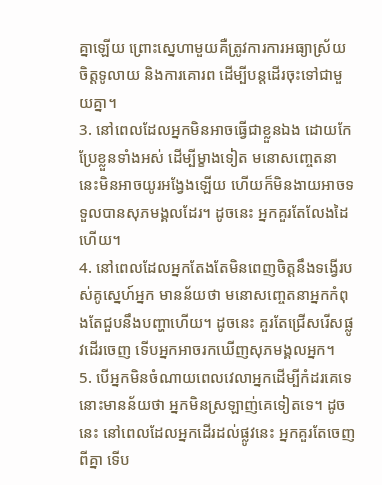គ្នាឡើយ ព្រោះស្នេហាមួយគឺត្រូវការការអធ្យាស្រ័យ ចិត្តទូលាយ និងការគោរព ដើម្បីបន្តដើរចុះទៅជាមួយគ្នា។
3. នៅពេលដែលអ្នកមិនអាចធ្វើជាខ្លួនឯង ដោយកែប្រែខ្លួនទាំងអស់ ដើម្បីម្ខាងទៀត មនោសញ្ចេតនានេះមិនអាចយូរអង្វែងឡើយ ហើយក៏មិនងាយអាចទទួលបានសុភមង្គលដែរ។ ដូចនេះ អ្នកគួរតែលែងដៃហើយ។
4. នៅពេលដែលអ្នកតែងតែមិនពេញចិត្តនឹងទង្វើរបស់គូស្នេហ៍អ្នក មានន័យថា មនោសញ្ចេតនាអ្នកកំពុងតែជួបនឹងបញ្ហាហើយ។ ដូចនេះ គួរតែជ្រើសរើសផ្លូវដើរចេញ ទើបអ្នកអាចរកឃើញសុភមង្គលអ្នក។
5. បើអ្នកមិនចំណាយពេលវេលាអ្នកដើម្បីកំដរគេទេ នោះមានន័យថា អ្នកមិនស្រឡាញ់គេទៀតទេ។ ដូចនេះ នៅពេលដែលអ្នកដើរដល់ផ្លូវនេះ អ្នកគួរតែចេញពីគ្នា ទើប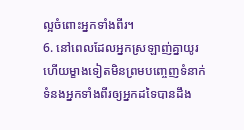ល្អចំពោះអ្នកទាំងពីរ។
6. នៅពេលដែលអ្នកស្រឡាញ់គ្នាយូរ ហើយម្ខាងទៀតមិនព្រមបញ្ចេញទំនាក់ទំនងអ្នកទាំងពីរឲ្យអ្នកដទៃបានដឹង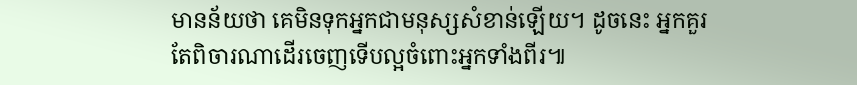មានន័យថា គេមិនទុកអ្នកជាមនុស្សសំខាន់ឡើយ។ ដូចនេះ អ្នកគួរតែពិចារណាដើរចេញទើបល្អចំពោះអ្នកទាំងពីរ៕